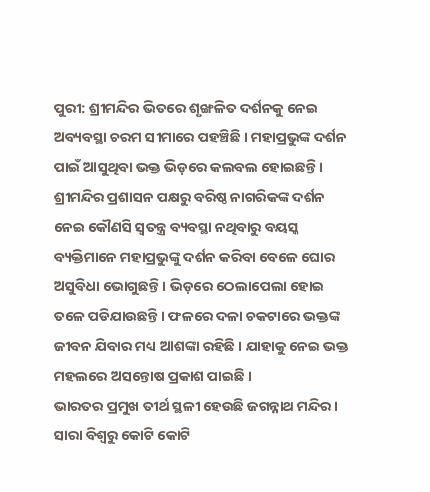ପୁରୀ: ଶ୍ରୀମନ୍ଦିର ଭିତରେ ଶୃଙ୍ଖଳିତ ଦର୍ଶନକୁ ନେଇ ଅବ୍ୟବସ୍ଥା ଚରମ ସୀମାରେ ପହଞ୍ଚିଛି । ମହାପ୍ରଭୁଙ୍କ ଦର୍ଶନ ପାଇଁ ଆସୁଥିବା ଭକ୍ତ ଭିଡ଼ରେ କଲବଲ ହୋଇଛନ୍ତି । ଶ୍ରୀମନ୍ଦିର ପ୍ରଶାସନ ପକ୍ଷରୁ ବରିଷ୍ଠ ନାଗରିକଙ୍କ ଦର୍ଶନ ନେଇ କୌଣସି ସ୍ଵତନ୍ତ୍ର ବ୍ୟବସ୍ଥା ନଥିବାରୁ ବୟସ୍କ ବ୍ୟକ୍ତିମାନେ ମହାପ୍ରଭୁଙ୍କୁ ଦର୍ଶନ କରିବା ବେଳେ ଘୋର ଅସୁବିଧା ଭୋଗୁଛନ୍ତି । ଭିଡ଼ରେ ଠେଲାପେଲା ହୋଇ ତଳେ ପଡିଯାଉଛନ୍ତି । ଫଳରେ ଦଳା ଚକଟାରେ ଭକ୍ତଙ୍କ ଜୀବନ ଯିବାର ମଧ୍ୟ ଆଶଙ୍କା ରହିଛି । ଯାହାକୁ ନେଇ ଭକ୍ତ ମହଲରେ ଅସନ୍ତୋଷ ପ୍ରକାଶ ପାଇଛି ।
ଭାରତର ପ୍ରମୁଖ ତୀର୍ଥ ସ୍ଥଳୀ ହେଉଛି ଜଗନ୍ନାଥ ମନ୍ଦିର । ସାରା ବିଶ୍ଵରୁ କୋଟି କୋଟି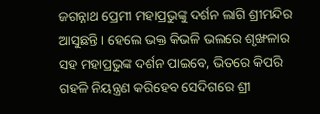ଜଗନ୍ନାଥ ପ୍ରେମୀ ମହାପ୍ରଭୁଙ୍କୁ ଦର୍ଶନ ଲାଗି ଶ୍ରୀମନ୍ଦିର ଆସୁଛନ୍ତି । ହେଲେ ଭକ୍ତ କିଭଳି ଭଲରେ ଶୃଙ୍ଖଳାର ସହ ମହାପ୍ରଭୁଙ୍କ ଦର୍ଶନ ପାଇବେ, ଭିତରେ କିପରି ଗହଳି ନିୟନ୍ତ୍ରଣ କରିହେବ ସେଦିଗରେ ଶ୍ରୀ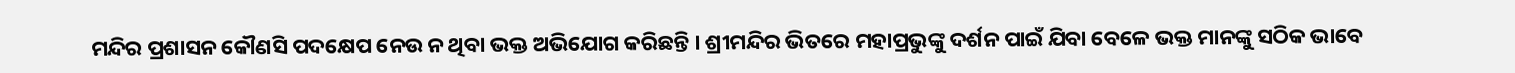ମନ୍ଦିର ପ୍ରଶାସନ କୌଣସି ପଦକ୍ଷେପ ନେଉ ନ ଥିବା ଭକ୍ତ ଅଭିଯୋଗ କରିଛନ୍ତି । ଶ୍ରୀମନ୍ଦିର ଭିତରେ ମହାପ୍ରଭୁଙ୍କୁ ଦର୍ଶନ ପାଇଁ ଯିବା ବେଳେ ଭକ୍ତ ମାନଙ୍କୁ ସଠିକ ଭାବେ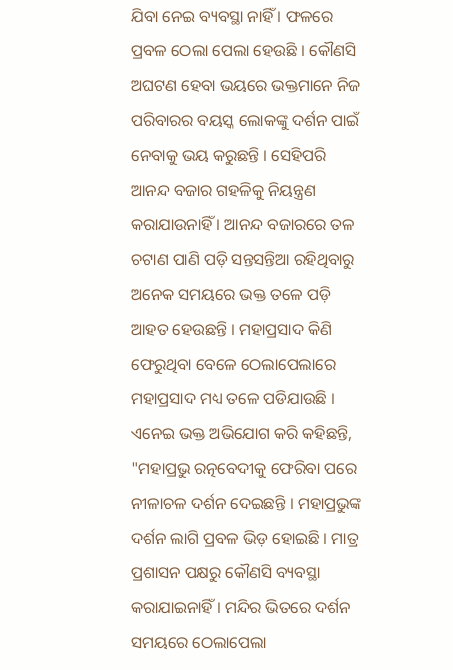ଯିବା ନେଇ ବ୍ୟବସ୍ଥା ନାହିଁ । ଫଳରେ ପ୍ରବଳ ଠେଲା ପେଲା ହେଉଛି । କୌଣସି ଅଘଟଣ ହେବା ଭୟରେ ଭକ୍ତମାନେ ନିଜ ପରିବାରର ବୟସ୍କ ଲୋକଙ୍କୁ ଦର୍ଶନ ପାଇଁ ନେବାକୁ ଭୟ କରୁଛନ୍ତି । ସେହିପରି ଆନନ୍ଦ ବଜାର ଗହଳିକୁ ନିୟନ୍ତ୍ରଣ କରାଯାଉନାହିଁ । ଆନନ୍ଦ ବଜାରରେ ତଳ ଚଟାଣ ପାଣି ପଡ଼ି ସନ୍ତସନ୍ତିଆ ରହିଥିବାରୁ ଅନେକ ସମୟରେ ଭକ୍ତ ତଳେ ପଡ଼ି ଆହତ ହେଉଛନ୍ତି । ମହାପ୍ରସାଦ କିଣି ଫେରୁଥିବା ବେଳେ ଠେଲାପେଲାରେ ମହାପ୍ରସାଦ ମଧ୍ୟ ତଳେ ପଡିଯାଉଛି । ଏନେଇ ଭକ୍ତ ଅଭିଯୋଗ କରି କହିଛନ୍ତି, "ମହାପ୍ରଭୁ ରତ୍ନବେଦୀକୁ ଫେରିବା ପରେ ନୀଳାଚଳ ଦର୍ଶନ ଦେଇଛନ୍ତି । ମହାପ୍ରଭୁଙ୍କ ଦର୍ଶନ ଲାଗି ପ୍ରବଳ ଭିଡ଼ ହୋଇଛି । ମାତ୍ର ପ୍ରଶାସନ ପକ୍ଷରୁ କୌଣସି ବ୍ୟବସ୍ଥା କରାଯାଇନାହିଁ । ମନ୍ଦିର ଭିତରେ ଦର୍ଶନ ସମୟରେ ଠେଲାପେଲା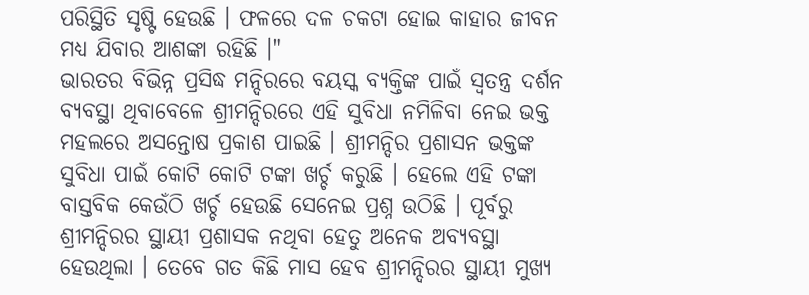ପରିସ୍ଥିତି ସୃଷ୍ଟି ହେଉଛି । ଫଳରେ ଦଳ ଚକଟା ହୋଇ କାହାର ଜୀବନ ମଧ୍ୟ ଯିବାର ଆଶଙ୍କା ରହିଛି ।"
ଭାରତର ବିଭିନ୍ନ ପ୍ରସିଦ୍ଧ ମନ୍ଦିରରେ ବୟସ୍କ ବ୍ୟକ୍ତିଙ୍କ ପାଇଁ ସ୍ଵତନ୍ତ୍ର ଦର୍ଶନ ବ୍ୟବସ୍ଥା ଥିବାବେଳେ ଶ୍ରୀମନ୍ଦିରରେ ଏହି ସୁବିଧା ନମିଳିବା ନେଇ ଭକ୍ତ ମହଲରେ ଅସନ୍ତୋଷ ପ୍ରକାଶ ପାଇଛି । ଶ୍ରୀମନ୍ଦିର ପ୍ରଶାସନ ଭକ୍ତଙ୍କ ସୁବିଧା ପାଇଁ କୋଟି କୋଟି ଟଙ୍କା ଖର୍ଚ୍ଚ କରୁଛି । ହେଲେ ଏହି ଟଙ୍କା ବାସ୍ତବିକ କେଉଁଠି ଖର୍ଚ୍ଚ ହେଉଛି ସେନେଇ ପ୍ରଶ୍ନ ଉଠିଛି । ପୂର୍ବରୁ ଶ୍ରୀମନ୍ଦିରର ସ୍ଥାୟୀ ପ୍ରଶାସକ ନଥିବା ହେତୁ ଅନେକ ଅବ୍ୟବସ୍ଥା ହେଉଥିଲା । ତେବେ ଗତ କିଛି ମାସ ହେବ ଶ୍ରୀମନ୍ଦିରର ସ୍ଥାୟୀ ମୁଖ୍ୟ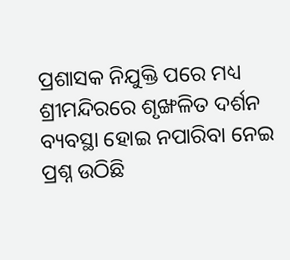ପ୍ରଶାସକ ନିଯୁକ୍ତି ପରେ ମଧ୍ୟ ଶ୍ରୀମନ୍ଦିରରେ ଶୃଙ୍ଖଳିତ ଦର୍ଶନ ବ୍ୟବସ୍ଥା ହୋଇ ନପାରିବା ନେଇ ପ୍ରଶ୍ନ ଉଠିଛି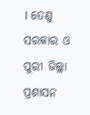। ତେଣୁ ସରକାର ଓ ପୁରୀ ଜିଲ୍ଲା ପ୍ରଶାସନ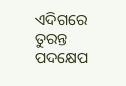ଏଦିଗରେ ତୁରନ୍ତ ପଦକ୍ଷେପ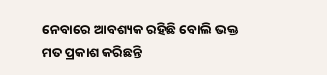ନେବାରେ ଆବଶ୍ୟକ ରହିଛି ବୋଲି ଭକ୍ତ ମତ ପ୍ରକାଶ କରିଛନ୍ତି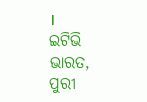।
ଇଟିଭି ଭାରତ, ପୁରୀ